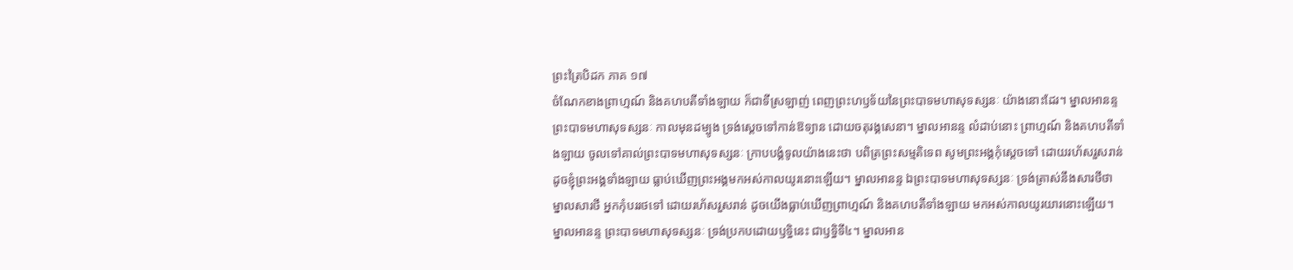ព្រះត្រៃបិដក ភាគ ១៧
ចំណែកខាងព្រាហ្មណ៍ និងគហបតីទាំងឡាយ ក៏ជាទីស្រឡាញ់ ពេញព្រះហឫទ័យនៃព្រះបាទមហាសុទស្សនៈ យ៉ាងនោះដែរ។ ម្នាលអានន្ទ ព្រះបាទមហាសុទស្សនៈ កាលមុនដម្បូង ទ្រង់ស្តេចទៅកាន់ឱទ្យាន ដោយចតុរង្គសេនា។ ម្នាលអានន្ទ លំដាប់នោះ ព្រាហ្មណ៍ និងគហបតីទាំងឡាយ ចូលទៅគាល់ព្រះបាទមហាសុទស្សនៈ ក្រាបបង្គំទូលយ៉ាងនេះថា បពិត្រព្រះសម្មតិទេព សូមព្រះអង្គកុំស្តេចទៅ ដោយរហ័សរួសរាន់ ដូចខ្ញុំព្រះអង្គទាំងឡាយ ធ្លាប់ឃើញព្រះអង្គមកអស់កាលយូរនោះឡើយ។ ម្នាលអានន្ទ ឯព្រះបាទមហាសុទស្សនៈ ទ្រង់ត្រាស់នឹងសារថីថា ម្នាលសារថី អ្នកកុំបររថទៅ ដោយរហ័សរួសរាន់ ដូចយើងធ្លាប់ឃើញព្រាហ្មណ៍ និងគហបតីទាំងឡាយ មកអស់កាលយូរយារនោះឡើយ។ ម្នាលអានន្ទ ព្រះបាទមហាសុទស្សនៈ ទ្រង់ប្រកបដោយឫទ្ធិនេះ ជាឫទ្ធិទី៤។ ម្នាលអាន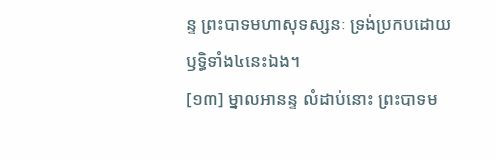ន្ទ ព្រះបាទមហាសុទស្សនៈ ទ្រង់ប្រកបដោយឫទ្ធិទាំង៤នេះឯង។
[១៣] ម្នាលអានន្ទ លំដាប់នោះ ព្រះបាទម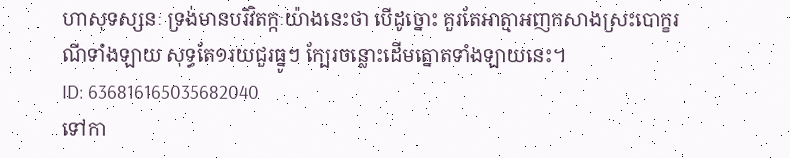ហាសុទស្សនៈ ទ្រង់មានបរិវិតក្កៈយ៉ាងនេះថា បើដូច្នោះ គួរតែអាត្មាអញកសាងស្រះបោក្ខរណីទាំងឡាយ សុទ្ធតែ១រយជួរធ្នូៗ ក្បែរចន្លោះដើមត្នោតទាំងឡាយនេះ។
ID: 636816165035682040
ទៅកា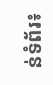ន់ទំព័រ៖